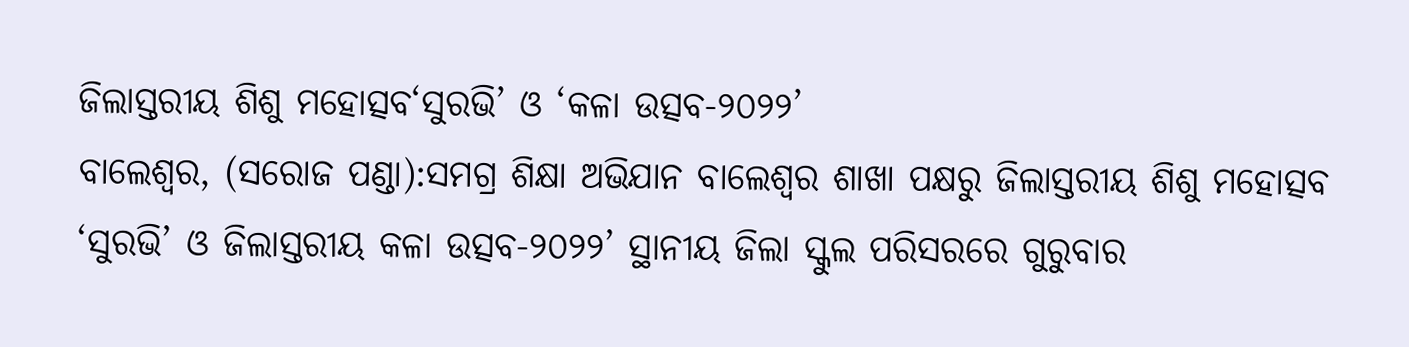ଜିଲାସ୍ତରୀୟ ଶିଶୁ ମହୋତ୍ସବ‘ସୁରଭି’ ଓ ‘କଳା ଉତ୍ସବ-୨୦୨୨’
ବାଲେଶ୍ୱର, (ସରୋଜ ପଣ୍ଡା):ସମଗ୍ର ଶିକ୍ଷା ଅଭିଯାନ ବାଲେଶ୍ୱର ଶାଖା ପକ୍ଷରୁ ଜିଲାସ୍ତରୀୟ ଶିଶୁ ମହୋତ୍ସବ ‘ସୁରଭି’ ଓ ଜିଲାସ୍ତରୀୟ କଳା ଉତ୍ସବ-୨୦୨୨’ ସ୍ଥାନୀୟ ଜିଲା ସ୍କୁଲ ପରିସରରେ ଗୁରୁବାର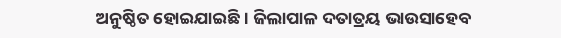ଅନୁଷ୍ଠିତ ହୋଇଯାଇଛି । ଜିଲାପାଳ ଦତାତ୍ରୟ ଭାଉସାହେବ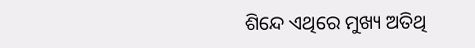ଶିନ୍ଦେ ଏଥିରେ ମୁଖ୍ୟ ଅତିଥି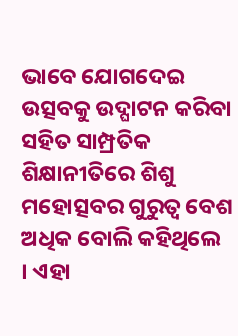ଭାବେ ଯୋଗଦେଇ ଉତ୍ସବକୁ ଉଦ୍ଘାଟନ କରିବା ସହିତ ସାମ୍ପ୍ରତିକ ଶିକ୍ଷାନୀତିରେ ଶିଶୁ ମହୋତ୍ସବର ଗୁରୁତ୍ୱ ବେଶ ଅଧିକ ବୋଲି କହିଥିଲେ । ଏହା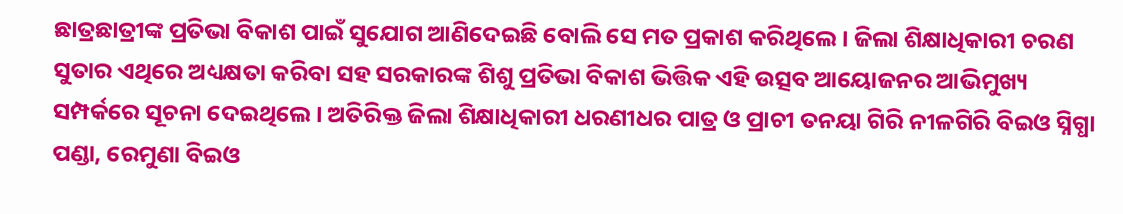ଛାତ୍ରଛାତ୍ରୀଙ୍କ ପ୍ରତିଭା ବିକାଶ ପାଇଁ ସୁଯୋଗ ଆଣିଦେଇଛି ବୋଲି ସେ ମତ ପ୍ରକାଶ କରିଥିଲେ । ଜିଲା ଶିକ୍ଷାଧିକାରୀ ଚରଣ ସୁତାର ଏଥିରେ ଅଧ୍ୟକ୍ଷତା କରିବା ସହ ସରକାରଙ୍କ ଶିଶୁ ପ୍ରତିଭା ବିକାଶ ଭିତ୍ତିକ ଏହି ଉତ୍ସବ ଆୟୋଜନର ଆଭିମୁଖ୍ୟ ସମ୍ପର୍କରେ ସୂଚନା ଦେଇଥିଲେ । ଅତିରିକ୍ତ ଜିଲା ଶିକ୍ଷାଧିକାରୀ ଧରଣୀଧର ପାତ୍ର ଓ ପ୍ରାଚୀ ତନୟା ଗିରି ନୀଳଗିରି ବିଇଓ ସ୍ନିଗ୍ଧା ପଣ୍ଡା, ରେମୁଣା ବିଇଓ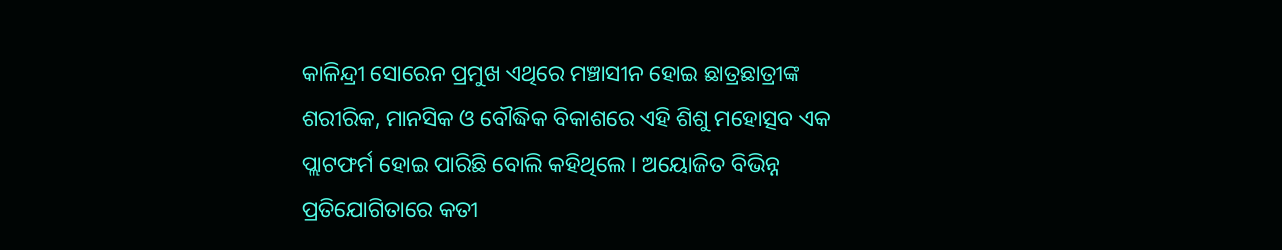କାଳିନ୍ଦ୍ରୀ ସୋରେନ ପ୍ରମୁଖ ଏଥିରେ ମଞ୍ଚାସୀନ ହୋଇ ଛାତ୍ରଛାତ୍ରୀଙ୍କ ଶରୀରିକ, ମାନସିକ ଓ ବୌଦ୍ଧିକ ବିକାଶରେ ଏହି ଶିଶୁ ମହୋତ୍ସବ ଏକ ପ୍ଲାଟଫର୍ମ ହୋଇ ପାରିଛି ବୋଲି କହିଥିଲେ । ଅୟୋଜିତ ବିଭିନ୍ନ ପ୍ରତିଯୋଗିତାରେ କତୀ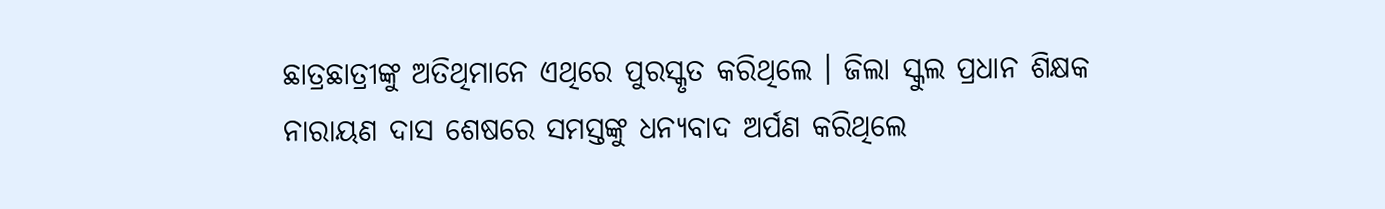ଛାତ୍ରଛାତ୍ରୀଙ୍କୁ ଅତିଥିମାନେ ଏଥିରେ ପୁରସ୍କୃତ କରିଥିଲେ । ଜିଲା ସ୍କୁଲ ପ୍ରଧାନ ଶିକ୍ଷକ ନାରାୟଣ ଦାସ ଶେଷରେ ସମସ୍ତଙ୍କୁ ଧନ୍ୟବାଦ ଅର୍ପଣ କରିଥିଲେ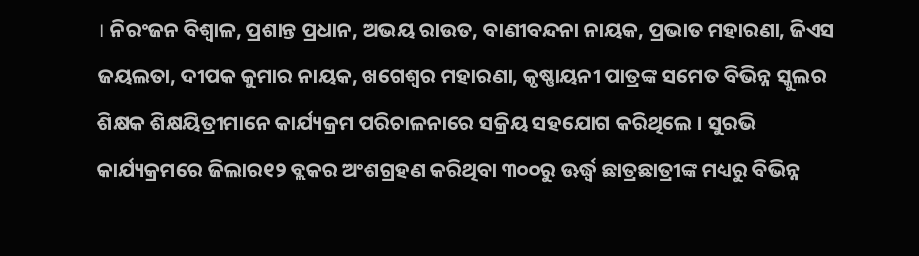। ନିରଂଜନ ବିଶ୍ୱାଳ, ପ୍ରଶାନ୍ତ ପ୍ରଧାନ, ଅଭୟ ରାଉତ, ବାଣୀବନ୍ଦନା ନାୟକ, ପ୍ରଭାତ ମହାରଣା, ଜିଏସ ଜୟଲତା, ଦୀପକ କୁମାର ନାୟକ, ଖଗେଶ୍ୱର ମହାରଣା, କୃଷ୍ଣାୟନୀ ପାତ୍ରଙ୍କ ସମେତ ବିଭିନ୍ନ ସ୍କୁଲର ଶିକ୍ଷକ ଶିକ୍ଷୟିତ୍ରୀମାନେ କାର୍ଯ୍ୟକ୍ରମ ପରିଚାଳନାରେ ସକ୍ରିୟ ସହଯୋଗ କରିଥିଲେ । ସୁରଭି କାର୍ଯ୍ୟକ୍ରମରେ ଜିଲାର୧୨ ବ୍ଲକର ଅଂଶଗ୍ରହଣ କରିଥିବା ୩୦୦ରୁ ଊର୍ଦ୍ଧ୍ୱ ଛାତ୍ରଛାତ୍ରୀଙ୍କ ମଧ୍ୟରୁ ବିଭିନ୍ନ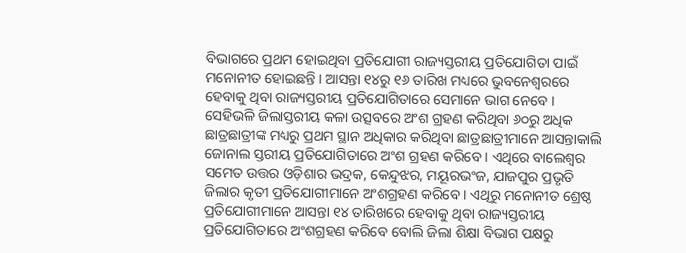ବିଭାଗରେ ପ୍ରଥମ ହୋଇଥିବା ପ୍ରତିଯୋଗୀ ରାଜ୍ୟସ୍ତରୀୟ ପ୍ରତିଯୋଗିତା ପାଇଁ ମନୋନୀତ ହୋଇଛନ୍ତି । ଆସନ୍ତା ୧୪ରୁ ୧୬ ତାରିଖ ମଧ୍ୟରେ ଭୁବନେଶ୍ୱରରେ ହେବାକୁ ଥିବା ରାଜ୍ୟସ୍ତରୀୟ ପ୍ରତିଯୋଗିତାରେ ସେମାନେ ଭାଗ ନେବେ । ସେହିଭଳି ଜିଲାସ୍ତରୀୟ କଳା ଉତ୍ସବରେ ଅଂଶ ଗ୍ରହଣ କରିଥିବା ୬୦ରୁ ଅଧିକ ଛାତ୍ରଛାତ୍ରୀଙ୍କ ମଧ୍ୟରୁ ପ୍ରଥମ ସ୍ଥାନ ଅଧିକାର କରିଥିବା ଛାତ୍ରଛାତ୍ରୀମାନେ ଆସନ୍ତାକାଲି ଜୋନାଲ ସ୍ତରୀୟ ପ୍ରତିଯୋଗିତାରେ ଅଂଶ ଗ୍ରହଣ କରିବେ । ଏଥିରେ ବାଲେଶ୍ୱର ସମେତ ଉତ୍ତର ଓଡ଼ିଶାର ଭଦ୍ରକ, କେନ୍ଦୁଝର, ମୟୂରଭଂଜ, ଯାଜପୁର ପ୍ରଭୃତି ଜିଲାର କୃତୀ ପ୍ରତିଯୋଗୀମାନେ ଅଂଶଗ୍ରହଣ କରିବେ । ଏଥିରୁ ମନୋନୀତ ଶ୍ରେଷ୍ଠ ପ୍ରତିଯୋଗୀମାନେ ଆସନ୍ତା ୧୪ ତାରିଖରେ ହେବାକୁ ଥିବା ରାଜ୍ୟସ୍ତରୀୟ ପ୍ରତିଯୋଗିତାରେ ଅଂଶଗ୍ରହଣ କରିବେ ବୋଲି ଜିଲା ଶିକ୍ଷା ବିଭାଗ ପକ୍ଷରୁ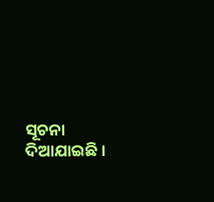ସୂଚନା ଦିଆଯାଇଛି ।